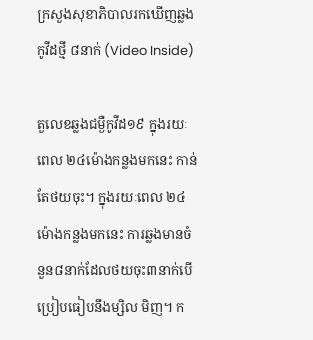ក្រសួងសុខាភិបាលរកឃើញឆ្លងកូវីដថ្មី ៨នាក់ (Video Inside)

តួលេខឆ្លងជម្ងឺកូវីដ១៩ ក្នុងរយៈពេល ២៤ម៉ោងកន្លងមកនេះ កាន់តែថយចុះ។ ក្នុងរយៈពេល ២៤ម៉ោងកន្លងមកនេះ ការឆ្លងមានចំនួន៨នាក់ដែលថយចុះ៣នាក់បើប្រៀបធៀបនឹងម្សិល មិញ។ ក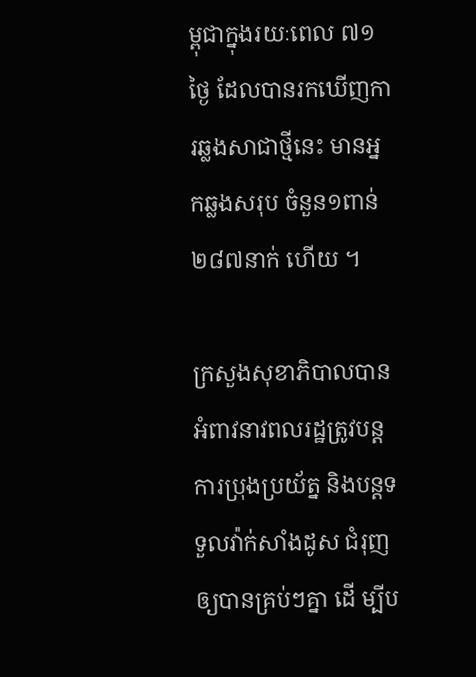ម្ពុជាក្នុងរយៈពេល ៧១ថ្ងៃ ដែលបានរកឃើញការឆ្លងសាជាថ្មីនេះ មានអ្នកឆ្លងសរុប ចំនួន១ពាន់២៨៧នាក់ ហើយ ។

ក្រសួងសុខាភិបាលបានអំពាវនាវពលរដ្ឋត្រូវបន្តការប្រុងប្រយ័ត្ន និងបន្តទទួលវ៉ាក់សាំងដូស ជំរុញឲ្យបានគ្រប់ៗគ្នា ដើ ម្បីប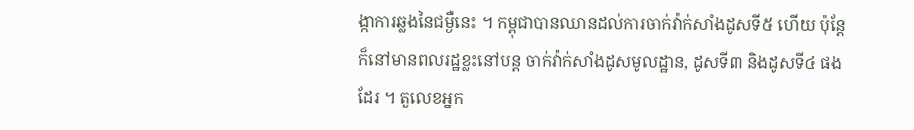ង្កាការឆ្លងនៃជម្ងឺនេះ ។ កម្ពុជាបានឈានដល់ការចាក់វ៉ាក់សាំងដូសទី៥ ហើយ ប៉ុន្តែក៏នៅមានពលរដ្ឋខ្លះនៅបន្ត ចាក់វ៉ាក់សាំងដូសមូលដ្ឋាន, ដូសទី៣ និងដូសទី៤ ផងដែរ ។ តួលេខអ្នក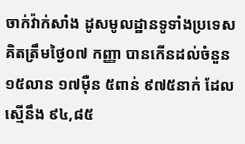ចាក់វ៉ាក់សាំង ដូសមូលដ្ឋានទូទាំងប្រទេសគិតត្រឹមថ្ងៃ០៧ កញ្ញា បានកើនដល់ចំនួន ១៥លាន ១៧ម៉ឺន ៥ពាន់ ៩៧៥នាក់ ដែលស្មើនឹង ៩៤,៨៥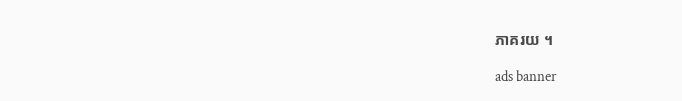ភាគរយ ។

ads banner